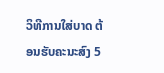ວິທີການໃສ່ບາດ ຕ້ອນຮັບຄະນະສົງ 5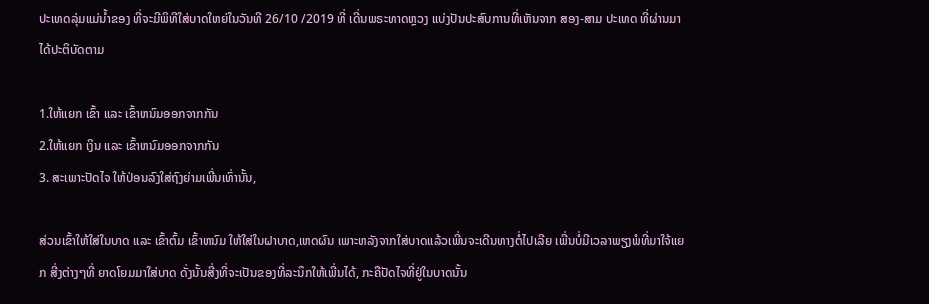ປະເທດລຸ່ມແມ່ນ້ຳຂອງ ທີ່ຈະມີພິທີໃສ່ບາດໃຫຍ່ໃນວັນທີ 26/10 /2019 ທີ່ ເດີ່ນພຣະທາດຫຼວງ ແບ່ງປັນປະສົບການທີ່ເຫັນຈາກ ສອງ-ສາມ ປະເທດ ທີ່ຜ່ານມາໄດ້ປະຕິບັດຕາມ

1.ໃຫ້ແຍກ ເຂົ້າ ແລະ ເຂົ້າຫນົມອອກຈາກກັນ
2.ໃຫ້ແຍກ ເງິນ ແລະ ເຂົ້າຫນົມອອກຈາກກັນ
3. ສະເພາະປັດໄຈ ໃຫ້ປ່ອນລົງໃສ່ຖົງຍ່າມເພີ່ນເທົ່ານັ້ນ,

ສ່ວນເຂົ້າໃຫ້ໃສ່ໃນບາດ ແລະ ເຂົ້າຕົ້ມ ເຂົ້າຫນົມ ໃຫ້ໃສ່ໃນຝາບາດ,ເຫດຜົນ ເພາະຫລັງຈາກໃສ່ບາດແລ້ວເພີ່ນຈະເດີນທາງຕໍ່ໄປເລີຍ ເພີ່ນບໍ່ມີເວລາພຽງພໍທີ່ມາໃຈ້ແຍກ ສີ່ງຕ່າງໆທີ່ ຍາດໂຍມມາໃສ່ບາດ ດັ່ງນັ້ນສີ່ງທີ່ຈະເປັນຂອງທີ່ລະນຶກໃຫ້ເພີ່ນໄດ້, ກະຄືປັດໄຈທີ່ຢູ່ໃນບາດນັ້ນ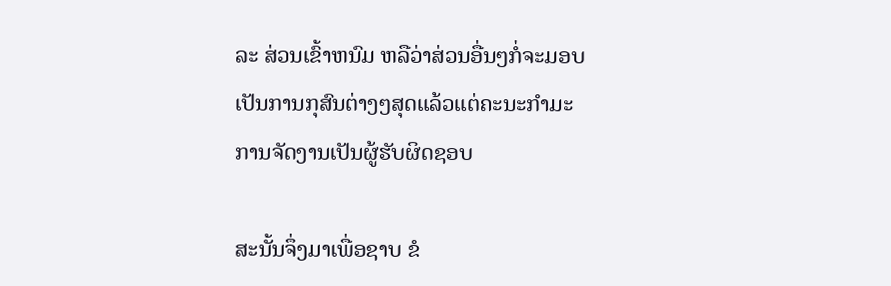ລະ ສ່ວນເຂົ້າຫນົມ ຫລືວ່າສ່ວນອື່ນໆກໍ່ຈະມອບເປັນການກຸສົນຕ່າງໆສຸດແລ້ວແຕ່ຄະນະກຳມະການຈັດງານເປັນຜູ້ຮັບຜິດຊອບ

ສະນັ້ນຈຶ່ງມາເພື່ອຊາບ ຂໍ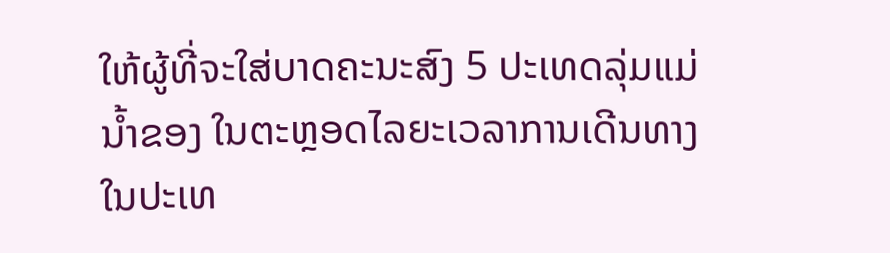ໃຫ້ຜູ້ທີ່ຈະໃສ່ບາດຄະນະສົງ 5 ປະເທດລຸ່ມແມ່ນ້ຳຂອງ ໃນຕະຫຼອດໄລຍະເວລາການເດີນທາງໃນປະເທ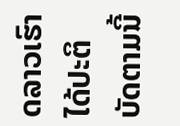ດລາວເຮົາ ໄດ້ປະຕິບັດຕາມນີ້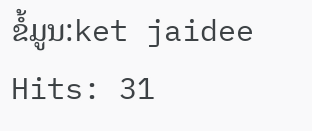ຂໍ້ມູນ:ket jaidee
Hits: 31